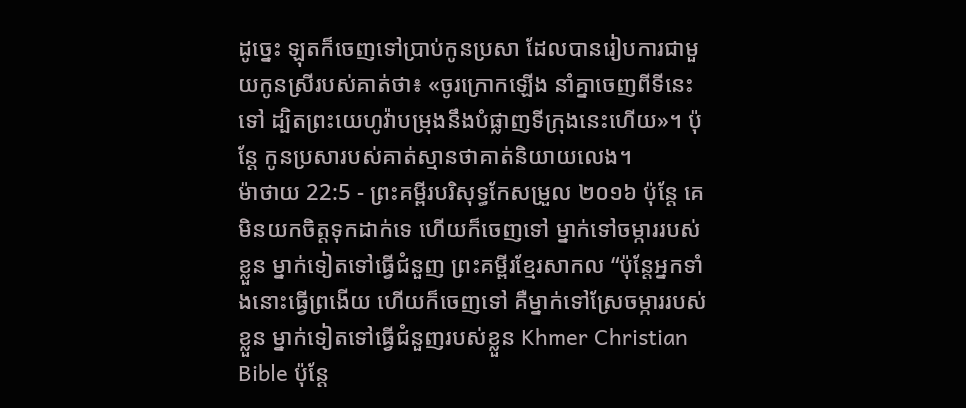ដូច្នេះ ឡុតក៏ចេញទៅប្រាប់កូនប្រសា ដែលបានរៀបការជាមួយកូនស្រីរបស់គាត់ថា៖ «ចូរក្រោកឡើង នាំគ្នាចេញពីទីនេះទៅ ដ្បិតព្រះយេហូវ៉ាបម្រុងនឹងបំផ្លាញទីក្រុងនេះហើយ»។ ប៉ុន្ដែ កូនប្រសារបស់គាត់ស្មានថាគាត់និយាយលេង។
ម៉ាថាយ 22:5 - ព្រះគម្ពីរបរិសុទ្ធកែសម្រួល ២០១៦ ប៉ុន្តែ គេមិនយកចិត្តទុកដាក់ទេ ហើយក៏ចេញទៅ ម្នាក់ទៅចម្ការរបស់ខ្លួន ម្នាក់ទៀតទៅធ្វើជំនួញ ព្រះគម្ពីរខ្មែរសាកល “ប៉ុន្តែអ្នកទាំងនោះធ្វើព្រងើយ ហើយក៏ចេញទៅ គឺម្នាក់ទៅស្រែចម្ការរបស់ខ្លួន ម្នាក់ទៀតទៅធ្វើជំនួញរបស់ខ្លួន Khmer Christian Bible ប៉ុន្ដែ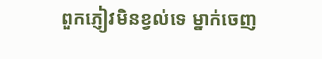ពួកភ្ញៀវមិនខ្វល់ទេ ម្នាក់ចេញ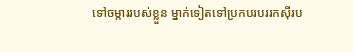ទៅចម្ការរបស់ខ្លួន ម្នាក់ទៀតទៅប្រកបរបររកស៊ីរប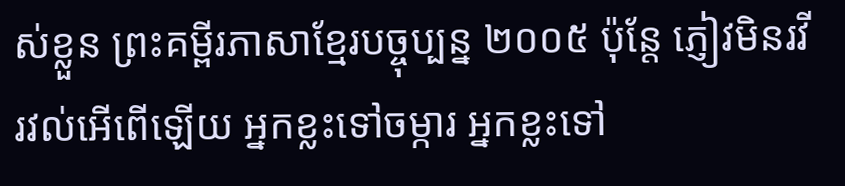ស់ខ្លួន ព្រះគម្ពីរភាសាខ្មែរបច្ចុប្បន្ន ២០០៥ ប៉ុន្តែ ភ្ញៀវមិនរវីរវល់អើពើឡើយ អ្នកខ្លះទៅចម្ការ អ្នកខ្លះទៅ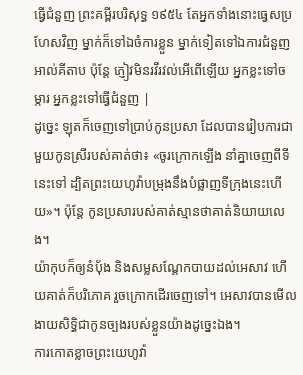ធ្វើជំនួញ ព្រះគម្ពីរបរិសុទ្ធ ១៩៥៤ តែអ្នកទាំងនោះធ្វេសប្រហែសវិញ ម្នាក់ក៏ទៅឯចំការខ្លួន ម្នាក់ទៀតទៅឯការជំនួញ អាល់គីតាប ប៉ុន្ដែ ភ្ញៀវមិនរវីរវល់អើពើឡើយ អ្នកខ្លះទៅចម្ការ អ្នកខ្លះទៅធ្វើជំនួញ |
ដូច្នេះ ឡុតក៏ចេញទៅប្រាប់កូនប្រសា ដែលបានរៀបការជាមួយកូនស្រីរបស់គាត់ថា៖ «ចូរក្រោកឡើង នាំគ្នាចេញពីទីនេះទៅ ដ្បិតព្រះយេហូវ៉ាបម្រុងនឹងបំផ្លាញទីក្រុងនេះហើយ»។ ប៉ុន្ដែ កូនប្រសារបស់គាត់ស្មានថាគាត់និយាយលេង។
យ៉ាកុបក៏ឲ្យនំបុ័ង និងសម្លសណ្តែកបាយដល់អេសាវ ហើយគាត់ក៏បរិភោគ រួចក្រោកដើរចេញទៅ។ អេសាវបានមើលងាយសិទ្ធិជាកូនច្បងរបស់ខ្លួនយ៉ាងដូច្នេះឯង។
ការកោតខ្លាចព្រះយេហូវ៉ា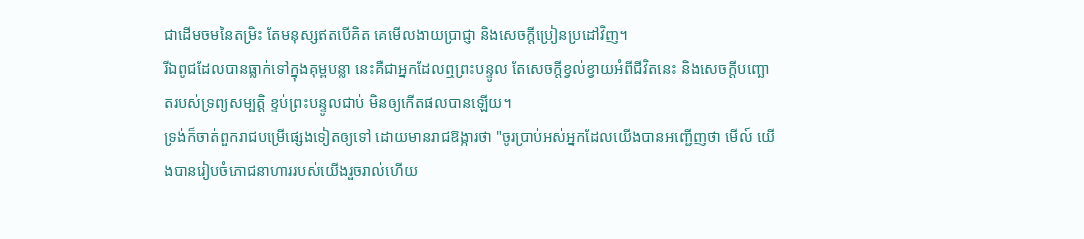ជាដើមចមនៃតម្រិះ តែមនុស្សឥតបើគិត គេមើលងាយប្រាជ្ញា និងសេចក្ដីប្រៀនប្រដៅវិញ។
រីឯពូជដែលបានធ្លាក់ទៅក្នុងគុម្ពបន្លា នេះគឺជាអ្នកដែលឮព្រះបន្ទូល តែសេចក្តីខ្វល់ខ្វាយអំពីជីវិតនេះ និងសេចក្តីបញ្ឆោតរបស់ទ្រព្យសម្បត្តិ ខ្ទប់ព្រះបន្ទូលជាប់ មិនឲ្យកើតផលបានឡើយ។
ទ្រង់ក៏ចាត់ពួករាជបម្រើផ្សេងទៀតឲ្យទៅ ដោយមានរាជឱង្ការថា "ចូរប្រាប់អស់អ្នកដែលយើងបានអញ្ជើញថា មើល៍ យើងបានរៀបចំភោជនាហាររបស់យើងរួចរាល់ហើយ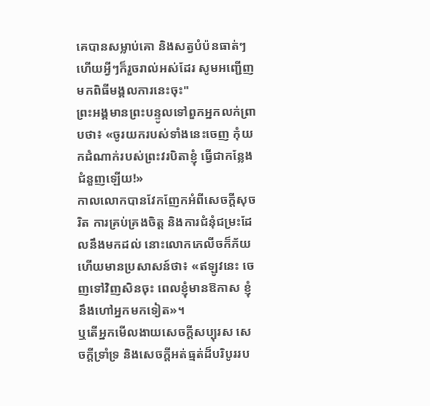គេបានសម្លាប់គោ និងសត្វបំប៉នធាត់ៗ ហើយអ្វីៗក៏រួចរាល់អស់ដែរ សូមអញ្ជើញមកពិធីមង្គលការនេះចុះ"
ព្រះអង្គមានព្រះបន្ទូលទៅពួកអ្នកលក់ព្រាបថា៖ «ចូរយករបស់ទាំងនេះចេញ កុំយកដំណាក់របស់ព្រះវរបិតាខ្ញុំ ធ្វើជាកន្លែងជំនួញឡើយ!»
កាលលោកបានវែកញែកអំពីសេចក្តីសុចរិត ការគ្រប់គ្រងចិត្ត និងការជំនុំជម្រះដែលនឹងមកដល់ នោះលោកភេលីចក៏ភ័យ ហើយមានប្រសាសន៍ថា៖ «ឥឡូវនេះ ចេញទៅវិញសិនចុះ ពេលខ្ញុំមានឱកាស ខ្ញុំនឹងហៅអ្នកមកទៀត»។
ឬតើអ្នកមើលងាយសេចក្តីសប្បុរស សេចក្តីទ្រាំទ្រ និងសេចក្តីអត់ធ្មត់ដ៏បរិបូររប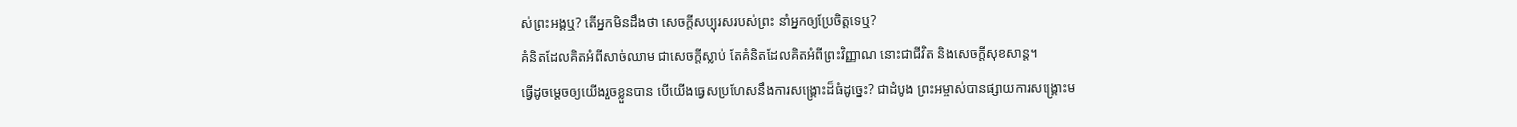ស់ព្រះអង្គឬ? តើអ្នកមិនដឹងថា សេចក្តីសប្បុរសរបស់ព្រះ នាំអ្នកឲ្យប្រែចិត្តទេឬ?
គំនិតដែលគិតអំពីសាច់ឈាម ជាសេចក្តីស្លាប់ តែគំនិតដែលគិតអំពីព្រះវិញ្ញាណ នោះជាជីវិត និងសេចក្តីសុខសាន្ត។
ធ្វើដូចម្តេចឲ្យយើងរួចខ្លួនបាន បើយើងធ្វេសប្រហែសនឹងការសង្គ្រោះដ៏ធំដូច្នេះ? ជាដំបូង ព្រះអម្ចាស់បានផ្សាយការសង្គ្រោះម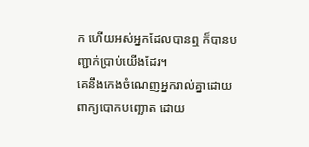ក ហើយអស់អ្នកដែលបានឮ ក៏បានបញ្ជាក់ប្រាប់យើងដែរ។
គេនឹងកេងចំណេញអ្នករាល់គ្នាដោយពាក្យបោកបញ្ឆោត ដោយ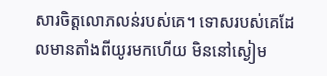សារចិត្តលោភលន់របស់គេ។ ទោសរបស់គេដែលមានតាំងពីយូរមកហើយ មិននៅស្ងៀម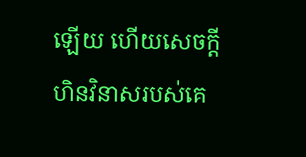ឡើយ ហើយសេចក្ដីហិនវិនាសរបស់គេ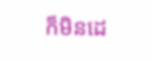ក៏មិនដេ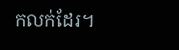កលក់ដែរ។